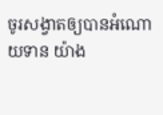ចូរសង្វាតឲ្យបានអំណោយទាន យ៉ាង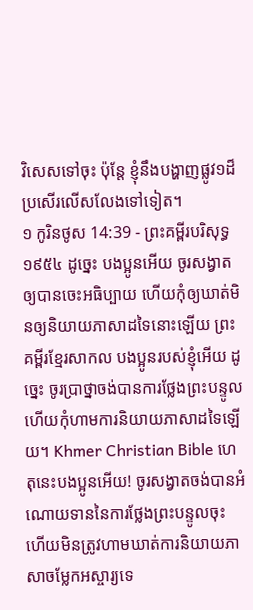វិសេសទៅចុះ ប៉ុន្តែ ខ្ញុំនឹងបង្ហាញផ្លូវ១ដ៏ប្រសើរលើសលែងទៅទៀត។
១ កូរិនថូស 14:39 - ព្រះគម្ពីរបរិសុទ្ធ ១៩៥៤ ដូច្នេះ បងប្អូនអើយ ចូរសង្វាតឲ្យបានចេះអធិប្បាយ ហើយកុំឲ្យឃាត់មិនឲ្យនិយាយភាសាដទៃនោះឡើយ ព្រះគម្ពីរខ្មែរសាកល បងប្អូនរបស់ខ្ញុំអើយ ដូច្នេះ ចូរប្រាថ្នាចង់បានការថ្លែងព្រះបន្ទូល ហើយកុំហាមការនិយាយភាសាដទៃឡើយ។ Khmer Christian Bible ហេតុនេះបងប្អូនអើយ! ចូរសង្វាតចង់បានអំណោយទាននៃការថ្លែងព្រះបន្ទូលចុះ ហើយមិនត្រូវហាមឃាត់ការនិយាយភាសាចម្លែកអស្ចារ្យទេ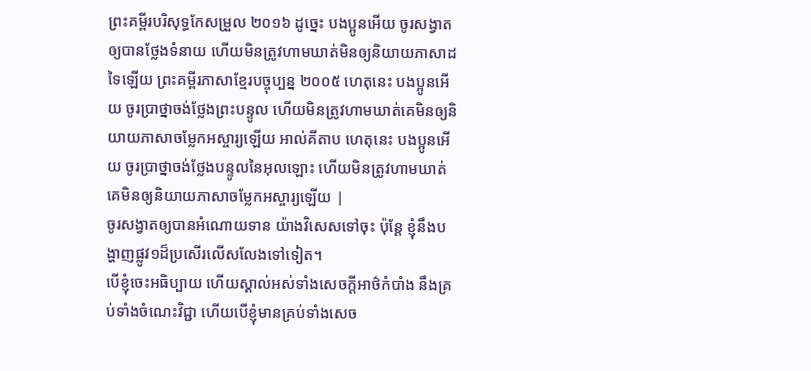ព្រះគម្ពីរបរិសុទ្ធកែសម្រួល ២០១៦ ដូច្នេះ បងប្អូនអើយ ចូរសង្វាតឲ្យបានថ្លែងទំនាយ ហើយមិនត្រូវហាមឃាត់មិនឲ្យនិយាយភាសាដទៃឡើយ ព្រះគម្ពីរភាសាខ្មែរបច្ចុប្បន្ន ២០០៥ ហេតុនេះ បងប្អូនអើយ ចូរប្រាថ្នាចង់ថ្លែងព្រះបន្ទូល ហើយមិនត្រូវហាមឃាត់គេមិនឲ្យនិយាយភាសាចម្លែកអស្ចារ្យឡើយ អាល់គីតាប ហេតុនេះ បងប្អូនអើយ ចូរប្រាថ្នាចង់ថ្លែងបន្ទូលនៃអុលឡោះ ហើយមិនត្រូវហាមឃាត់គេមិនឲ្យនិយាយភាសាចម្លែកអស្ចារ្យឡើយ |
ចូរសង្វាតឲ្យបានអំណោយទាន យ៉ាងវិសេសទៅចុះ ប៉ុន្តែ ខ្ញុំនឹងបង្ហាញផ្លូវ១ដ៏ប្រសើរលើសលែងទៅទៀត។
បើខ្ញុំចេះអធិប្បាយ ហើយស្គាល់អស់ទាំងសេចក្ដីអាថ៌កំបាំង នឹងគ្រប់ទាំងចំណេះវិជ្ជា ហើយបើខ្ញុំមានគ្រប់ទាំងសេច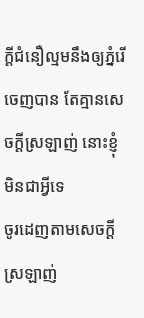ក្ដីជំនឿល្មមនឹងឲ្យភ្នំរើចេញបាន តែគ្មានសេចក្ដីស្រឡាញ់ នោះខ្ញុំមិនជាអ្វីទេ
ចូរដេញតាមសេចក្ដីស្រឡាញ់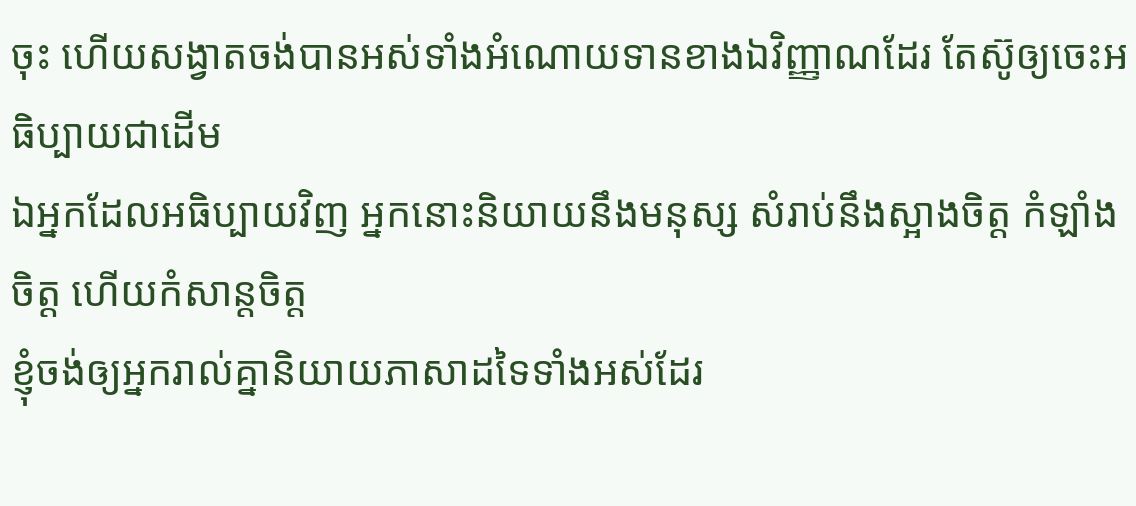ចុះ ហើយសង្វាតចង់បានអស់ទាំងអំណោយទានខាងឯវិញ្ញាណដែរ តែស៊ូឲ្យចេះអធិប្បាយជាដើម
ឯអ្នកដែលអធិប្បាយវិញ អ្នកនោះនិយាយនឹងមនុស្ស សំរាប់នឹងស្អាងចិត្ត កំឡាំងចិត្ត ហើយកំសាន្តចិត្ត
ខ្ញុំចង់ឲ្យអ្នករាល់គ្នានិយាយភាសាដទៃទាំងអស់ដែរ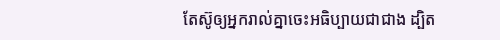តែស៊ូឲ្យអ្នករាល់គ្នាចេះអធិប្បាយជាជាង ដ្បិត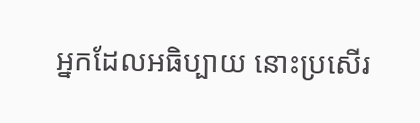អ្នកដែលអធិប្បាយ នោះប្រសើរ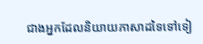ជាងអ្នកដែលនិយាយភាសាដទៃទៅទៀ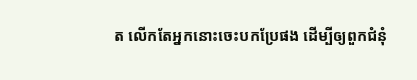ត លើកតែអ្នកនោះចេះបកប្រែផង ដើម្បីឲ្យពួកជំនុំ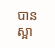បានស្អា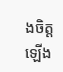ងចិត្តឡើង